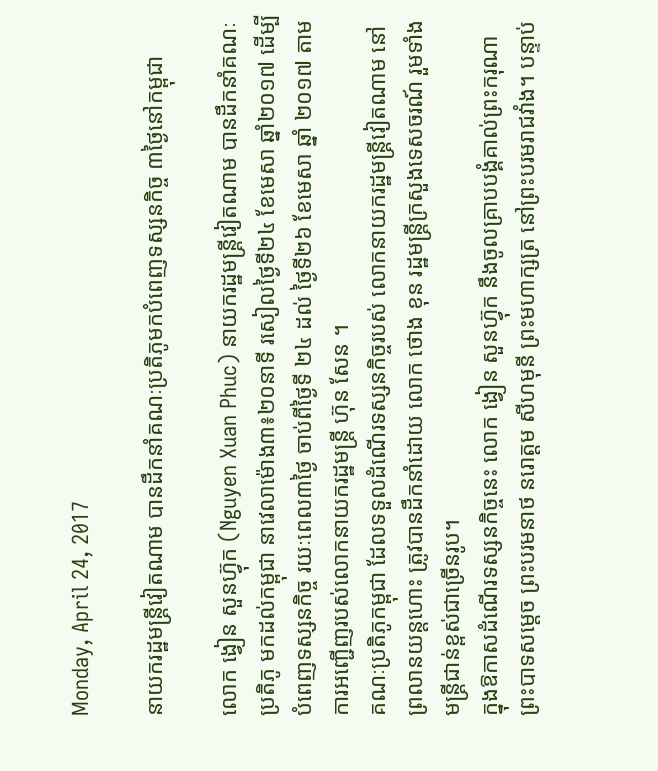Monday, April 24, 2017

នាយករដ្ឋមន្រ្តីវៀតណាម បានដឹកនាំគណៈប្រតិភូមកបំពេញទស្សនកិច្ច ៣ថ្ងៃនៅកម្ពុជា

លោក ង្វៀន សួនហ្វ៊ុក (Nguyen Xuan Phuc) នាយករដ្ឋមន្រ្ដីវៀតណាម បានដឹកនាំគណៈប្រតិភូ មកដល់កម្ពុជា នាវេលាម៉ោង៣៖២០នាទី រសៀលថ្ងៃទី២៤ ខែមេសា ឆ្នាំ២០១៧ ដើម្បីបំពេញទស្សនកិច្ច រយៈពេល៣ថ្ងៃ ចាប់ពីថ្ងៃទី ២៤ ដល់ ថ្ងៃទី២៦ ខែមេសា ឆ្នាំ ២០១៧ តាមការអញ្ជើញរបស់លោកនាយករដ្ឋមន្រ្តី ហ៊ុន សែន ។
គណៈប្រតិភូកម្ពុជា ដែលទទួលដំណើរទស្សនកិច្ចរបស់ លោកនាយករដ្ឋមន្រ្តីវៀតណាម នៅព្រលានយន្តហោះ ត្រូវបានដឹកនាំដោយ លោក ថោង ខុន រដ្ឋមន្រ្តីក្រសួងទេសចរណ៍ រួមទាំងមន្រ្តីជាន់ខ្ពស់ជាច្រើនរូប។
ក្នុងឱកាសដំណើរទស្សនកិច្ចនេះ លោក ង្វៀន សួនហ្វ៊ុក នឹងចូលគ្រាបបង្គំគាល់ព្រះករុណា ព្រះបាទសម្តេច ព្រះបរមនាថ នរោត្តម សីហមុនី ព្រះមហាក្សត្រ នៅព្រះបរមរាជវាំង។ បន្ទាប់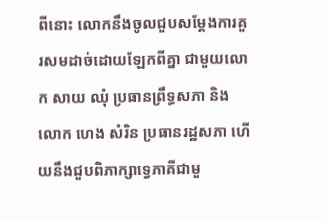ពីនោះ លោកនឹងចូលជួបសម្តែងការគួរសមដាច់ដោយឡែកពីគ្នា ជាមួយលោក សាយ ឈុំ ប្រធានព្រឹទ្ធសភា និងលោក ហេង សំរិន ប្រធានរដ្ឋសភា ហើយនឹងជួបពិភាក្សាទ្វេភាគីជាមួ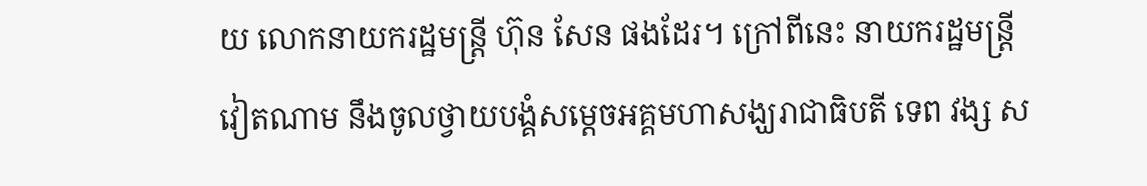យ លោកនាយករដ្ឋមន្រ្តី ហ៊ុន សែន ផងដែរ។ ក្រៅពីនេះ នាយករដ្ឋមន្រ្តីវៀតណាម នឹងចូលថ្វាយបង្គំសម្តេចអគ្គមហាសង្ឃរាជាធិបតី ទេព វង្ស ស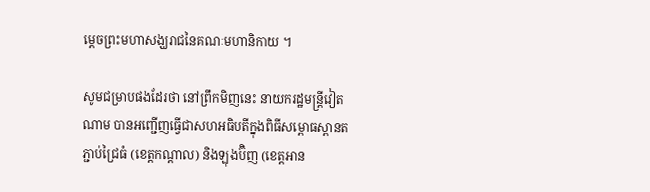ម្តេចព្រះមហាសង្ឃរាជនៃគណៈមហានិកាយ ។

សូមជម្រាបផងដែរថា នៅព្រឹកមិញនេះ នាយករដ្ឋមន្រ្តីវៀតណាម បានអញ្ជើញធ្វើជាសហអធិបតីក្នុងពិធីសម្ពោធស្ពានតភ្ជាប់ជ្រៃធំ (ខេត្តកណ្ដាល) និងឡុងប៊ិញ (ខេត្តអាន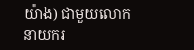យ៉ាង) ជាមួយលោកនាយករ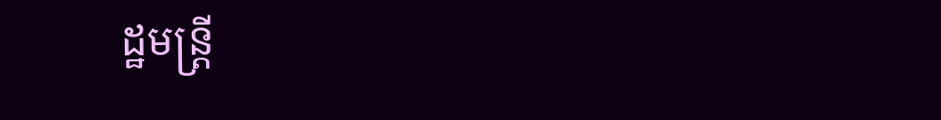ដ្ឋមន្រ្តី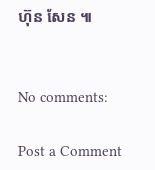ហ៊ុន សែន ៕


No comments:

Post a Comment